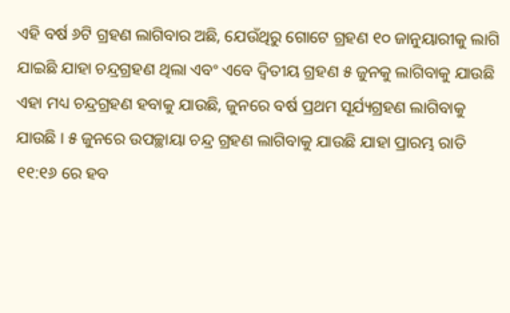ଏହି ବର୍ଷ ୬ଟି ଗ୍ରହଣ ଲାଗିବାର ଅଛି, ଯେଉଁଥିରୁ ଗୋଟେ ଗ୍ରହଣ ୧୦ ଜାନୁୟାରୀକୁ ଲାଗି ଯାଇଛି ଯାହା ଚନ୍ଦ୍ରଗ୍ରହଣ ଥିଲା ଏବଂ ଏବେ ଦ୍ଵିତୀୟ ଗ୍ରହଣ ୫ ଜୁନକୁ ଲାଗିବାକୁ ଯାଉଛି ଏହା ମଧ୍ୟ ଚନ୍ଦ୍ରଗ୍ରହଣ ହବାକୁ ଯାଉଛି, ଜୁନରେ ବର୍ଷ ପ୍ରଥମ ସୂର୍ଯ୍ୟଗ୍ରହଣ ଲାଗିବାକୁ ଯାଉଛି । ୫ ଜୁନରେ ଉପଚ୍ଛାୟା ଚନ୍ଦ୍ର ଗ୍ରହଣ ଲାଗିବାକୁ ଯାଉଛି ଯାହା ପ୍ରାରମ୍ଭ ରାତି ୧୧:୧୬ ରେ ହବ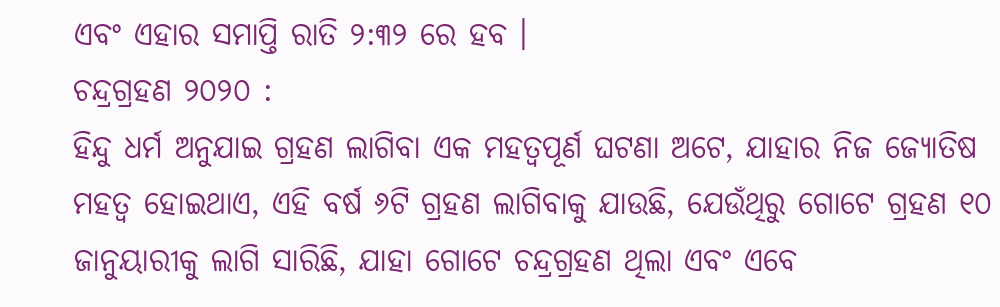ଏବଂ ଏହାର ସମାପ୍ତି ରାତି ୨:୩୨ ରେ ହବ ।
ଚନ୍ଦ୍ରଗ୍ରହଣ ୨୦୨୦ :
ହିନ୍ଦୁ ଧର୍ମ ଅନୁଯାଇ ଗ୍ରହଣ ଲାଗିବା ଏକ ମହତ୍ଵପୂର୍ଣ ଘଟଣା ଅଟେ, ଯାହାର ନିଜ ଜ୍ୟୋତିଷ ମହତ୍ଵ ହୋଇଥାଏ, ଏହି ବର୍ଷ ୬ଟି ଗ୍ରହଣ ଲାଗିବାକୁ ଯାଉଛି, ଯେଉଁଥିରୁ ଗୋଟେ ଗ୍ରହଣ ୧୦ ଜାନୁୟାରୀକୁ ଲାଗି ସାରିଛି, ଯାହା ଗୋଟେ ଚନ୍ଦ୍ରଗ୍ରହଣ ଥିଲା ଏବଂ ଏବେ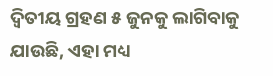ଦ୍ଵିତୀୟ ଗ୍ରହଣ ୫ ଜୁନକୁ ଲାଗିବାକୁ ଯାଉଛି, ଏହା ମଧ୍ୟ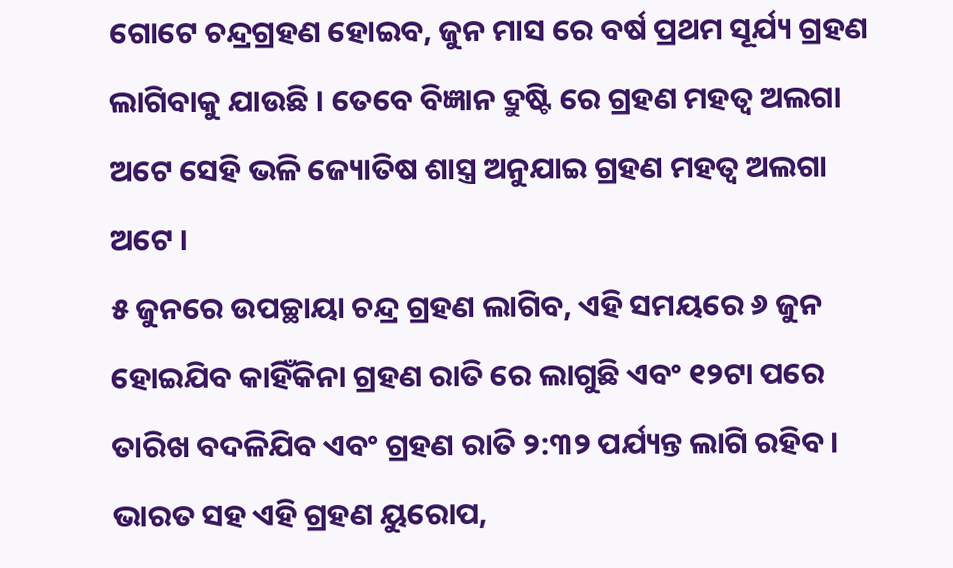ଗୋଟେ ଚନ୍ଦ୍ରଗ୍ରହଣ ହୋଇବ, ଜୁନ ମାସ ରେ ବର୍ଷ ପ୍ରଥମ ସୂର୍ଯ୍ୟ ଗ୍ରହଣ ଲାଗିବାକୁ ଯାଉଛି । ତେବେ ବିଜ୍ଞାନ ଦ୍ରୁଷ୍ଟି ରେ ଗ୍ରହଣ ମହତ୍ଵ ଅଲଗା ଅଟେ ସେହି ଭଳି ଜ୍ୟୋତିଷ ଶାସ୍ତ୍ର ଅନୁଯାଇ ଗ୍ରହଣ ମହତ୍ଵ ଅଲଗା ଅଟେ ।
୫ ଜୁନରେ ଉପଚ୍ଛାୟା ଚନ୍ଦ୍ର ଗ୍ରହଣ ଲାଗିବ, ଏହି ସମୟରେ ୬ ଜୁନ ହୋଇଯିବ କାହିଁକିନା ଗ୍ରହଣ ରାତି ରେ ଲାଗୁଛି ଏବଂ ୧୨ଟା ପରେ ତାରିଖ ବଦଳିଯିବ ଏବଂ ଗ୍ରହଣ ରାତି ୨:୩୨ ପର୍ଯ୍ୟନ୍ତ ଲାଗି ରହିବ । ଭାରତ ସହ ଏହି ଗ୍ରହଣ ୟୁରୋପ,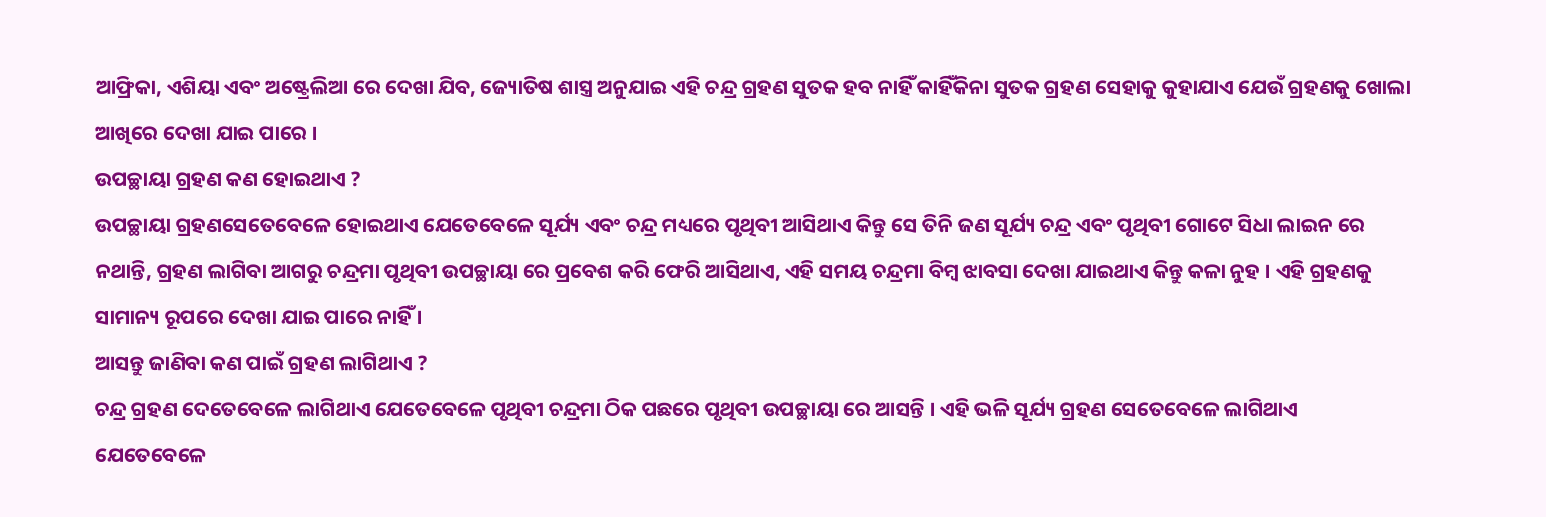ଆଫ୍ରିକା, ଏଶିୟା ଏବଂ ଅଷ୍ଟ୍ରେଲିଆ ରେ ଦେଖା ଯିବ, ଜ୍ୟୋତିଷ ଶାସ୍ତ୍ର ଅନୁଯାଇ ଏହି ଚନ୍ଦ୍ର ଗ୍ରହଣ ସୁତକ ହବ ନାହିଁ କାହିଁକିନା ସୁତକ ଗ୍ରହଣ ସେହାକୁ କୁହାଯାଏ ଯେଉଁ ଗ୍ରହଣକୁ ଖୋଲା ଆଖିରେ ଦେଖା ଯାଇ ପାରେ ।
ଉପଚ୍ଛାୟା ଗ୍ରହଣ କଣ ହୋଇଥାଏ ?
ଉପଚ୍ଛାୟା ଗ୍ରହଣସେତେବେଳେ ହୋଇଥାଏ ଯେତେବେଳେ ସୂର୍ଯ୍ୟ ଏବଂ ଚନ୍ଦ୍ର ମଧ୍ୟରେ ପୃଥିବୀ ଆସିଥାଏ କିନ୍ତୁ ସେ ତିନି ଜଣ ସୂର୍ଯ୍ୟ ଚନ୍ଦ୍ର ଏବଂ ପୃଥିବୀ ଗୋଟେ ସିଧା ଲାଇନ ରେ ନଥାନ୍ତି, ଗ୍ରହଣ ଲାଗିବା ଆଗରୁ ଚନ୍ଦ୍ରମା ପୃଥିବୀ ଉପଚ୍ଛାୟା ରେ ପ୍ରବେଶ କରି ଫେରି ଆସିଥାଏ, ଏହି ସମୟ ଚନ୍ଦ୍ରମା ବିମ୍ବ ଝାବସା ଦେଖା ଯାଇଥାଏ କିନ୍ତୁ କଳା ନୁହ । ଏହି ଗ୍ରହଣକୁ ସାମାନ୍ୟ ରୂପରେ ଦେଖା ଯାଇ ପାରେ ନାହିଁ ।
ଆସନ୍ତୁ ଜାଣିବା କଣ ପାଇଁ ଗ୍ରହଣ ଲାଗିଥାଏ ?
ଚନ୍ଦ୍ର ଗ୍ରହଣ ଦେତେବେଳେ ଲାଗିଥାଏ ଯେତେବେଳେ ପୃଥିବୀ ଚନ୍ଦ୍ରମା ଠିକ ପଛରେ ପୃଥିବୀ ଉପଚ୍ଛାୟା ରେ ଆସନ୍ତି । ଏହି ଭଳି ସୂର୍ଯ୍ୟ ଗ୍ରହଣ ସେତେବେଳେ ଲାଗିଥାଏ ଯେତେବେଳେ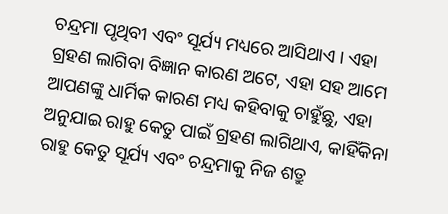ଚନ୍ଦ୍ରମା ପୃଥିବୀ ଏବଂ ସୂର୍ଯ୍ୟ ମଧ୍ୟରେ ଆସିଥାଏ । ଏହା ଗ୍ରହଣ ଲାଗିବା ବିଜ୍ଞାନ କାରଣ ଅଟେ, ଏହା ସହ ଆମେ ଆପଣଙ୍କୁ ଧାର୍ମିକ କାରଣ ମଧ୍ୟ କହିବାକୁ ଚାହୁଁଛୁ, ଏହା ଅନୁଯାଇ ରାହୁ କେତୁ ପାଇଁ ଗ୍ରହଣ ଲାଗିଥାଏ, କାହିଁକିନା ରାହୁ କେତୁ ସୂର୍ଯ୍ୟ ଏବଂ ଚନ୍ଦ୍ରମାକୁ ନିଜ ଶତ୍ରୁ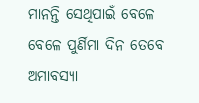ମାନନ୍ତି ସେଥିପାଇଁ ବେଳେ ବେଳେ ପୁର୍ଣିମା ଦିନ ତେବେ ଅମାବସ୍ୟା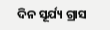ଦିନ ସୂର୍ଯ୍ୟ ଗ୍ରାସ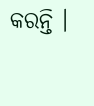କରନ୍ତି ।